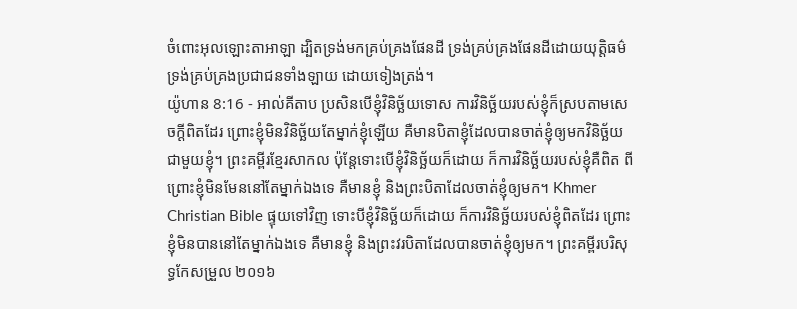ចំពោះអុលឡោះតាអាឡា ដ្បិតទ្រង់មកគ្រប់គ្រងផែនដី ទ្រង់គ្រប់គ្រងផែនដីដោយយុត្តិធម៌ ទ្រង់គ្រប់គ្រងប្រជាជនទាំងឡាយ ដោយទៀងត្រង់។
យ៉ូហាន 8:16 - អាល់គីតាប ប្រសិនបើខ្ញុំវិនិច្ឆ័យទោស ការវិនិច្ឆ័យរបស់ខ្ញុំក៏ស្របតាមសេចក្ដីពិតដែរ ព្រោះខ្ញុំមិនវិនិច្ឆ័យតែម្នាក់ខ្ញុំឡើយ គឺមានបិតាខ្ញុំដែលបានចាត់ខ្ញុំឲ្យមកវិនិច្ឆ័យជាមួយខ្ញុំ។ ព្រះគម្ពីរខ្មែរសាកល ប៉ុន្តែទោះបើខ្ញុំវិនិច្ឆ័យក៏ដោយ ក៏ការវិនិច្ឆ័យរបស់ខ្ញុំគឺពិត ពីព្រោះខ្ញុំមិនមែននៅតែម្នាក់ឯងទេ គឺមានខ្ញុំ និងព្រះបិតាដែលចាត់ខ្ញុំឲ្យមក។ Khmer Christian Bible ផ្ទុយទៅវិញ ទោះបីខ្ញុំវិនិច្ឆ័យក៏ដោយ ក៏ការវិនិច្ឆ័យរបស់ខ្ញុំពិតដែរ ព្រោះខ្ញុំមិនបាននៅតែម្នាក់ឯងទេ គឺមានខ្ញុំ និងព្រះវរបិតាដែលបានចាត់ខ្ញុំឲ្យមក។ ព្រះគម្ពីរបរិសុទ្ធកែសម្រួល ២០១៦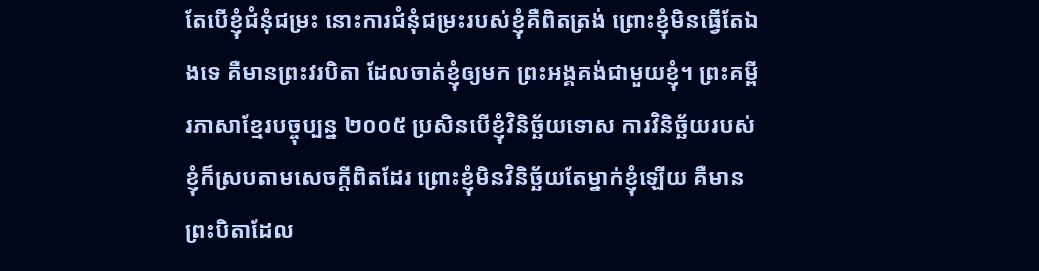តែបើខ្ញុំជំនុំជម្រះ នោះការជំនុំជម្រះរបស់ខ្ញុំគឺពិតត្រង់ ព្រោះខ្ញុំមិនធ្វើតែឯងទេ គឺមានព្រះវរបិតា ដែលចាត់ខ្ញុំឲ្យមក ព្រះអង្គគង់ជាមួយខ្ញុំ។ ព្រះគម្ពីរភាសាខ្មែរបច្ចុប្បន្ន ២០០៥ ប្រសិនបើខ្ញុំវិនិច្ឆ័យទោស ការវិនិច្ឆ័យរបស់ខ្ញុំក៏ស្របតាមសេចក្ដីពិតដែរ ព្រោះខ្ញុំមិនវិនិច្ឆ័យតែម្នាក់ខ្ញុំឡើយ គឺមានព្រះបិតាដែល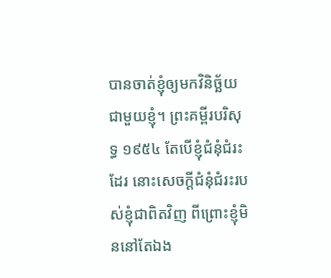បានចាត់ខ្ញុំឲ្យមកវិនិច្ឆ័យជាមួយខ្ញុំ។ ព្រះគម្ពីរបរិសុទ្ធ ១៩៥៤ តែបើខ្ញុំជំនុំជំរះដែរ នោះសេចក្ដីជំនុំជំរះរបស់ខ្ញុំជាពិតវិញ ពីព្រោះខ្ញុំមិននៅតែឯង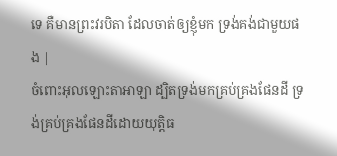ទេ គឺមានព្រះវរបិតា ដែលចាត់ឲ្យខ្ញុំមក ទ្រង់គង់ជាមួយផង |
ចំពោះអុលឡោះតាអាឡា ដ្បិតទ្រង់មកគ្រប់គ្រងផែនដី ទ្រង់គ្រប់គ្រងផែនដីដោយយុត្តិធ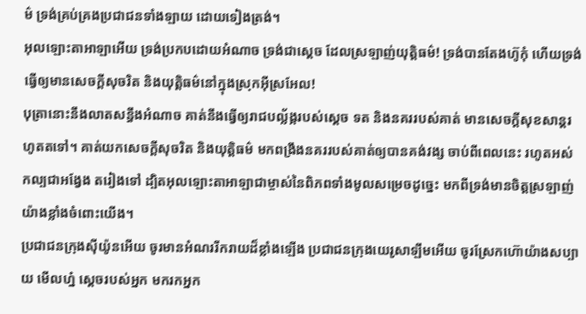ម៌ ទ្រង់គ្រប់គ្រងប្រជាជនទាំងឡាយ ដោយទៀងត្រង់។
អុលឡោះតាអាឡាអើយ ទ្រង់ប្រកបដោយអំណាច ទ្រង់ជាស្តេច ដែលស្រឡាញ់យុត្តិធម៌! ទ្រង់បានតែងហ៊ូកុំ ហើយទ្រង់ធ្វើឲ្យមានសេចក្ដីសុចរិត និងយុត្តិធម៌នៅក្នុងស្រុកអ៊ីស្រអែល!
បុត្រានោះនឹងលាតសន្ធឹងអំណាច គាត់នឹងធ្វើឲ្យរាជបល្ល័ង្ករបស់ស្តេច ទត និងនគររបស់គាត់ មានសេចក្ដីសុខសាន្តរហូតតទៅ។ គាត់យកសេចក្ដីសុចរិត និងយុត្តិធម៌ មកពង្រឹងនគររបស់គាត់ឲ្យបានគង់វង្ស ចាប់ពីពេលនេះ រហូតអស់កល្បជាអង្វែង តរៀងទៅ ដ្បិតអុលឡោះតាអាឡាជាម្ចាស់នៃពិភពទាំងមូលសម្រេចដូច្នេះ មកពីទ្រង់មានចិត្តស្រឡាញ់ យ៉ាងខ្លាំងចំពោះយើង។
ប្រជាជនក្រុងស៊ីយ៉ូនអើយ ចូរមានអំណររីករាយដ៏ខ្លាំងឡើង ប្រជាជនក្រុងយេរូសាឡឹមអើយ ចូរស្រែកហ៊ោយ៉ាងសប្បាយ មើលហ្ន៎ ស្តេចរបស់អ្នក មករកអ្នក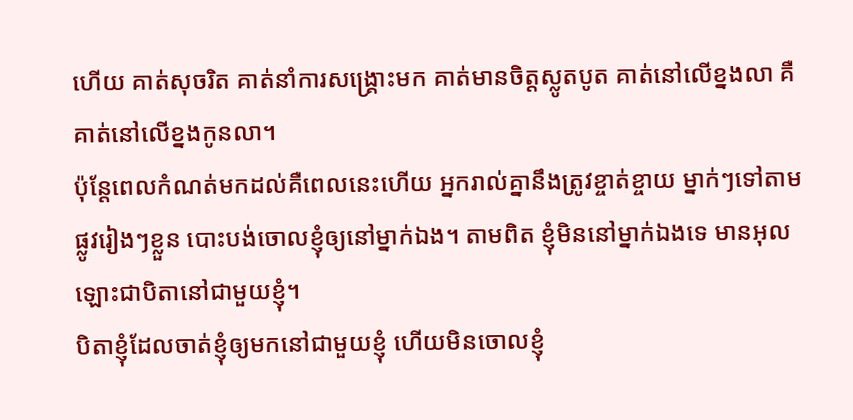ហើយ គាត់សុចរិត គាត់នាំការសង្គ្រោះមក គាត់មានចិត្តស្លូតបូត គាត់នៅលើខ្នងលា គឺគាត់នៅលើខ្នងកូនលា។
ប៉ុន្ដែពេលកំណត់មកដល់គឺពេលនេះហើយ អ្នករាល់គ្នានឹងត្រូវខ្ចាត់ខ្ចាយ ម្នាក់ៗទៅតាមផ្លូវរៀងៗខ្លួន បោះបង់ចោលខ្ញុំឲ្យនៅម្នាក់ឯង។ តាមពិត ខ្ញុំមិននៅម្នាក់ឯងទេ មានអុលឡោះជាបិតានៅជាមួយខ្ញុំ។
បិតាខ្ញុំដែលចាត់ខ្ញុំឲ្យមកនៅជាមួយខ្ញុំ ហើយមិនចោលខ្ញុំ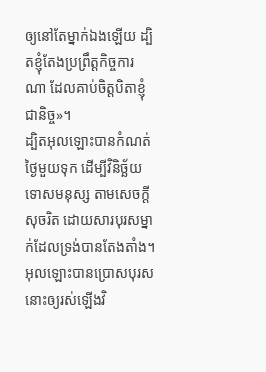ឲ្យនៅតែម្នាក់ឯងឡើយ ដ្បិតខ្ញុំតែងប្រព្រឹត្ដកិច្ចការណា ដែលគាប់ចិត្តបិតាខ្ញុំជានិច្ច»។
ដ្បិតអុលឡោះបានកំណត់ថ្ងៃមួយទុក ដើម្បីវិនិច្ឆ័យទោសមនុស្ស តាមសេចក្ដីសុចរិត ដោយសារបុរសម្នាក់ដែលទ្រង់បានតែងតាំង។ អុលឡោះបានប្រោសបុរសនោះឲ្យរស់ឡើងវិ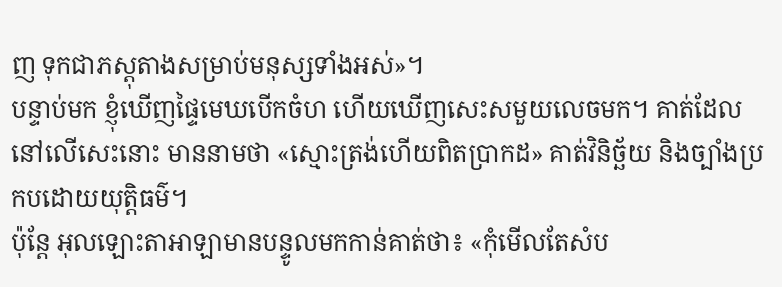ញ ទុកជាភស្ដុតាងសម្រាប់មនុស្សទាំងអស់»។
បន្ទាប់មក ខ្ញុំឃើញផ្ទៃមេឃបើកចំហ ហើយឃើញសេះសមួយលេចមក។ គាត់ដែលនៅលើសេះនោះ មាននាមថា «ស្មោះត្រង់ហើយពិតប្រាកដ» គាត់វិនិច្ឆ័យ និងច្បាំងប្រកបដោយយុត្ដិធម៌។
ប៉ុន្តែ អុលឡោះតាអាឡាមានបន្ទូលមកកាន់គាត់ថា៖ «កុំមើលតែសំប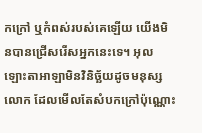កក្រៅ ឬកំពស់របស់គេឡើយ យើងមិនបានជ្រើសរើសអ្នកនេះទេ។ អុលឡោះតាអាឡាមិនវិនិច្ឆ័យដូចមនុស្សលោក ដែលមើលតែសំបកក្រៅប៉ុណ្ណោះ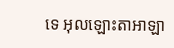ទេ អុលឡោះតាអាឡា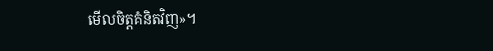មើលចិត្តគំនិតវិញ»។